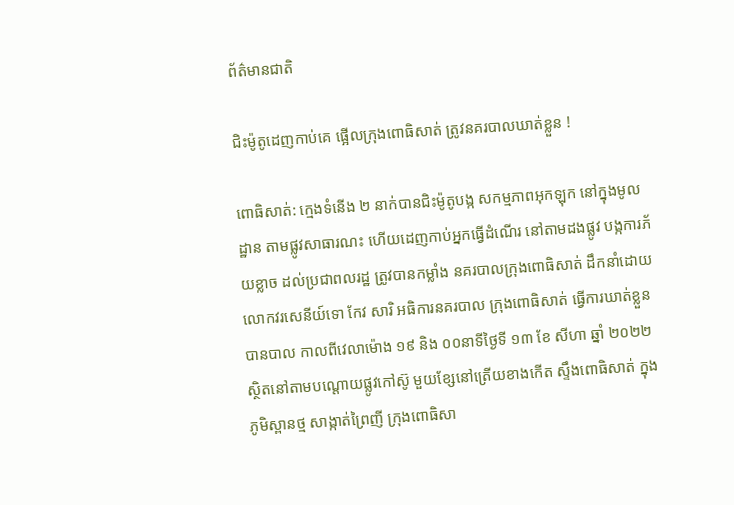ព័ត៌មានជាតិ

ជិះម៉ូតូដេញកាប់គេ ផ្អើលក្រុងពោធិសាត់ ត្រូវនគរបាលឃាត់ខ្លួន !

ពោធិសាត់: ក្មេងទំនើង ២ នាក់បានជិះម៉ូតូបង្ក សកម្មភាពអុកឡុក នៅក្នុងមូលដ្ឋាន តាមផ្លូវសាធារណះ ហើយដេញកាប់អ្នកធ្វើដំណើរ នៅតាមដងផ្លូវ បង្កការភ័យខ្លាច ដល់ប្រជាពលរដ្ឋ ត្រូវបានកម្លាំង នគរបាលក្រុងពោធិសាត់ ដឹកនាំដោយ លោកវរសេនីយ៍ទោ កែវ សារិ អធិការនគរបាល ក្រុងពោធិសាត់ ធ្វើការឃាត់ខ្លួន បានបាល កាលពីវេលាម៉ោង ១៩ និង ០០នាទីថ្ងៃទី ១៣ ខែ សីហា ឆ្នាំ ២០២២ ស្ថិតនៅតាមបណ្តោយផ្លូវកៅស៊ូ មួយខ្សែនៅត្រើយខាងកើត ស្ទឹងពោធិសាត់ ក្នុងភូមិស្ពានថ្ម សាង្កាត់ព្រៃញី ក្រុងពោធិសា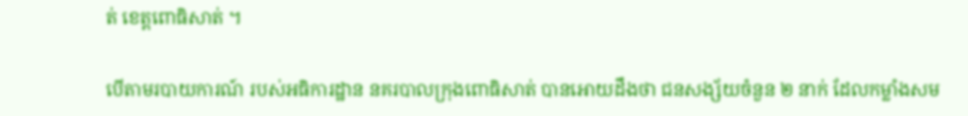ត់ ខេត្តពោធិសាត់ ។

បើតាមរបាយការណ៍ របស់អធិការដ្ឋាន នគរបាលក្រុងពោធិសាត់ បានអោយដឹងថា ជនសង្ស័យចំនួន ២ នាក់ ដែលកម្លាំងសម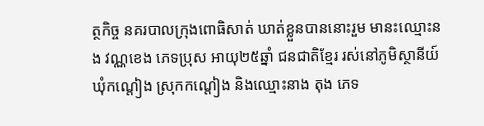ត្ថកិច្ច នគរបាលក្រុងពោធិសាត់ ឃាត់ខ្លួនបាននោះរួម មានះឈ្មោះនង វណ្ណខេង ភេទប្រុស អាយុ២៥ឆ្នាំ ជនជាតិខ្មែរ រស់នៅភូមិស្ថានីយ៍ ឃុំកណ្តៀង ស្រុកកណ្តៀង និងឈ្មោះនាង តុង ភេទ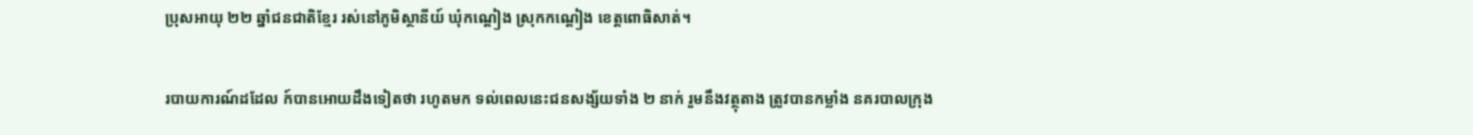ប្រុសអាយុ ២២ ឆ្នាំជនជាតិខ្មែរ រស់នៅភូមិស្ថានីយ៍ ឃុំកណ្តៀង ស្រុកកណ្តៀង ខេត្តពោធិសាត់។

របាយការណ៍ដដែល ក៍បានអោយដឹងទៀតថា រហូតមក ទល់ពេលនេះជនសង្ស័យទាំង ២ នាក់ រួមនឹងវត្ថុតាង ត្រូវបានកម្លាំង នគរបាលក្រុង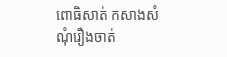ពោធិសាត់ កសាងសំណុំរឿងចាត់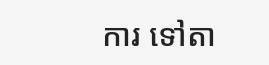ការ ទៅតា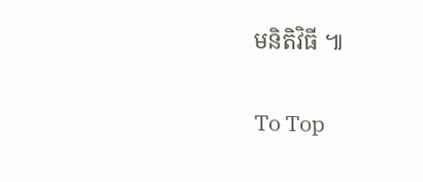មនិតិវិធី ៕

To Top